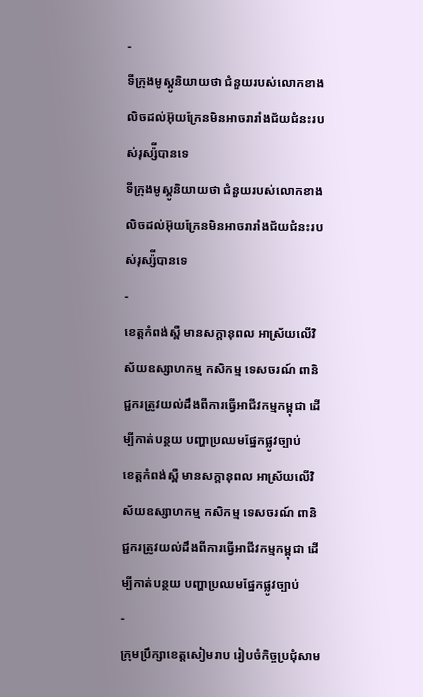-
ទីក្រុងមូស្គូនិយាយថា ជំនួយរបស់លោកខាងលិចដល់អ៊ុយក្រែនមិនអាចរារាំងជ័យជំនះរបស់រុស្ស៉ីបានទេ
ទីក្រុងមូស្គូនិយាយថា ជំនួយរបស់លោកខាងលិចដល់អ៊ុយក្រែនមិនអាចរារាំងជ័យជំនះរបស់រុស្ស៉ីបានទេ
-
ខេត្តកំពង់ស្ពឺ មានសក្តានុពល អាស្រ័យលើវិស័យឧស្សាហកម្ម កសិកម្ម ទេសចរណ៍ ពានិជ្ជករត្រូវយល់ដឹងពីការធ្វើអាជីវកម្មកម្ពុជា ដើម្បីកាត់បន្ថយ បញ្ហាប្រឈមផ្នែកផ្លូវច្បាប់
ខេត្តកំពង់ស្ពឺ មានសក្តានុពល អាស្រ័យលើវិស័យឧស្សាហកម្ម កសិកម្ម ទេសចរណ៍ ពានិជ្ជករត្រូវយល់ដឹងពីការធ្វើអាជីវកម្មកម្ពុជា ដើម្បីកាត់បន្ថយ បញ្ហាប្រឈមផ្នែកផ្លូវច្បាប់
-
ក្រុមប្រឹក្សាខេត្តសៀមរាប រៀបចំកិច្ចប្រជុំសាម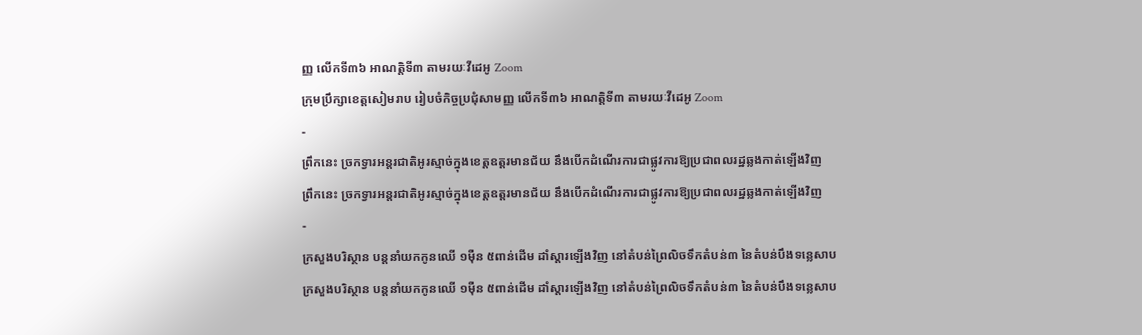ញ្ញ លើកទី៣៦ អាណត្ដិទី៣ តាមរយៈវីដេអូ Zoom
ក្រុមប្រឹក្សាខេត្តសៀមរាប រៀបចំកិច្ចប្រជុំសាមញ្ញ លើកទី៣៦ អាណត្ដិទី៣ តាមរយៈវីដេអូ Zoom
-
ព្រឹកនេះ ច្រកទ្វារអន្តរជាតិអូរស្មាច់ក្នុងខេត្តឧត្តរមានជ័យ នឹងបើកដំណើរការជាផ្លូវការឱ្យប្រជាពលរដ្ឋឆ្លងកាត់ឡើងវិញ
ព្រឹកនេះ ច្រកទ្វារអន្តរជាតិអូរស្មាច់ក្នុងខេត្តឧត្តរមានជ័យ នឹងបើកដំណើរការជាផ្លូវការឱ្យប្រជាពលរដ្ឋឆ្លងកាត់ឡើងវិញ
-
ក្រសួងបរិស្ថាន បន្តនាំយកកូនឈើ ១ម៉ឺន ៥ពាន់ដើម ដាំស្តារឡើងវិញ នៅតំបន់ព្រៃលិចទឹកតំបន់៣ នៃតំបន់បឹងទន្លេសាប
ក្រសួងបរិស្ថាន បន្តនាំយកកូនឈើ ១ម៉ឺន ៥ពាន់ដើម ដាំស្តារឡើងវិញ នៅតំបន់ព្រៃលិចទឹកតំបន់៣ នៃតំបន់បឹងទន្លេសាប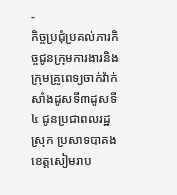-
កិច្ចប្រជុំប្រគល់ភារកិច្ចជូនក្រុមការងារនិងក្រុមគ្រូពេទ្យចាក់វ៉ាក់សាំងដូសទី៣ដូសទី៤ ជូនប្រជាពលរដ្ឋស្រុក ប្រសាទបាគង ខេត្តសៀមរាប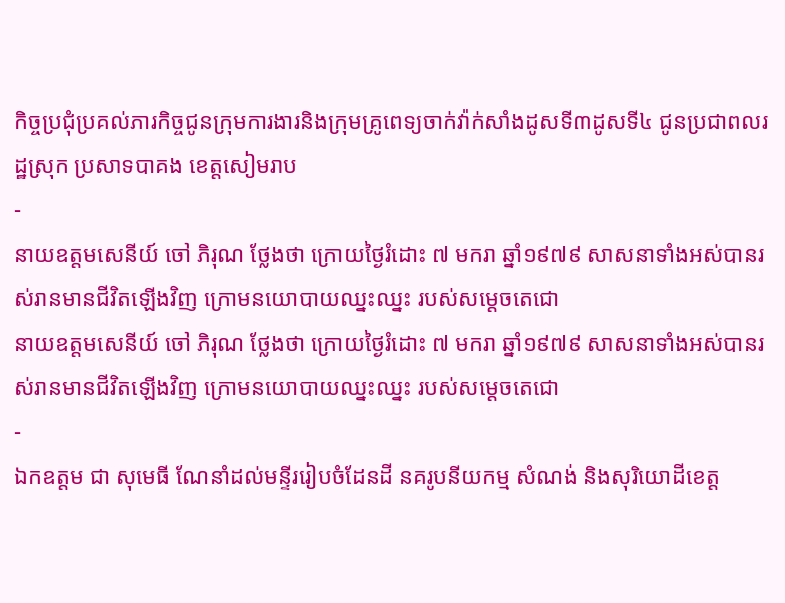កិច្ចប្រជុំប្រគល់ភារកិច្ចជូនក្រុមការងារនិងក្រុមគ្រូពេទ្យចាក់វ៉ាក់សាំងដូសទី៣ដូសទី៤ ជូនប្រជាពលរដ្ឋស្រុក ប្រសាទបាគង ខេត្តសៀមរាប
-
នាយឧត្តមសេនីយ៍ ចៅ ភិរុណ ថ្លែងថា ក្រោយថ្ងៃរំដោះ ៧ មករា ឆ្នាំ១៩៧៩ សាសនាទាំងអស់បានរស់រានមានជីវិតឡើងវិញ ក្រោមនយោបាយឈ្នះឈ្នះ របស់សម្ដេចតេជោ
នាយឧត្តមសេនីយ៍ ចៅ ភិរុណ ថ្លែងថា ក្រោយថ្ងៃរំដោះ ៧ មករា ឆ្នាំ១៩៧៩ សាសនាទាំងអស់បានរស់រានមានជីវិតឡើងវិញ ក្រោមនយោបាយឈ្នះឈ្នះ របស់សម្ដេចតេជោ
-
ឯកឧត្តម ជា សុមេធី ណែនាំដល់មន្ទីររៀបចំដែនដី នគរូបនីយកម្ម សំណង់ និងសុរិយោដីខេត្ដ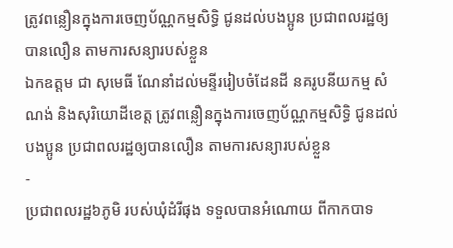ត្រូវពន្លឿនក្នុងការចេញប័ណ្ណកម្មសិទ្ធិ ជូនដល់បងប្អូន ប្រជាពលរដ្ឋឲ្យបានលឿន តាមការសន្យារបស់ខ្លួន
ឯកឧត្តម ជា សុមេធី ណែនាំដល់មន្ទីររៀបចំដែនដី នគរូបនីយកម្ម សំណង់ និងសុរិយោដីខេត្ដ ត្រូវពន្លឿនក្នុងការចេញប័ណ្ណកម្មសិទ្ធិ ជូនដល់បងប្អូន ប្រជាពលរដ្ឋឲ្យបានលឿន តាមការសន្យារបស់ខ្លួន
-
ប្រជាពលរដ្ឋ៦ភូមិ របស់ឃុំដំរីផុង ទទួលបានអំណោយ ពីកាកបាទ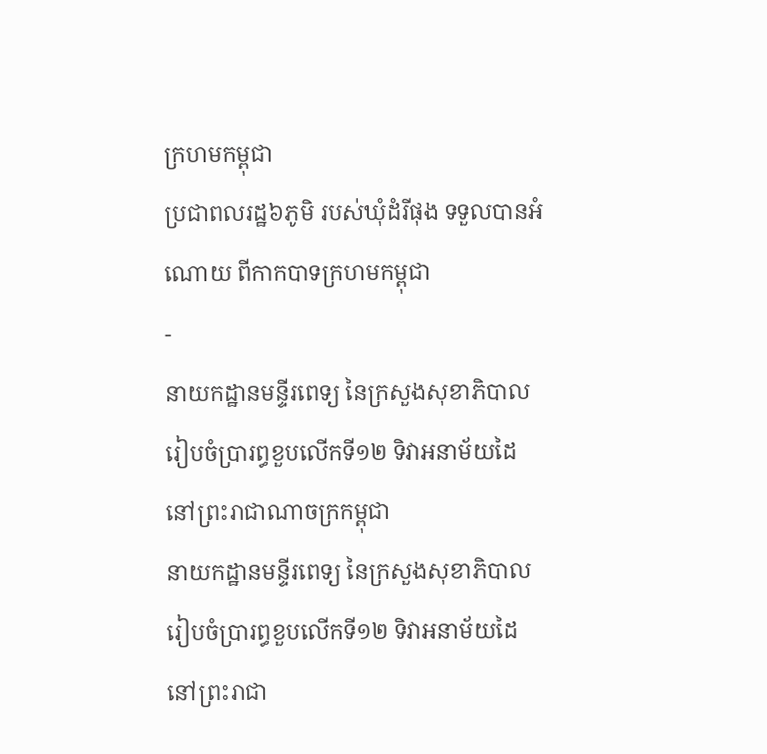ក្រហមកម្ពុជា
ប្រជាពលរដ្ឋ៦ភូមិ របស់ឃុំដំរីផុង ទទួលបានអំណោយ ពីកាកបាទក្រហមកម្ពុជា
-
នាយកដ្ឋានមន្ទីរពេទ្យ នៃក្រសួងសុខាភិបាល រៀបចំប្រារព្ធខួបលើកទី១២ ទិវាអនាម័យដៃ នៅព្រះរាជាណាចក្រកម្ពុជា
នាយកដ្ឋានមន្ទីរពេទ្យ នៃក្រសួងសុខាភិបាល រៀបចំប្រារព្ធខួបលើកទី១២ ទិវាអនាម័យដៃ នៅព្រះរាជា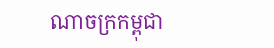ណាចក្រកម្ពុជា